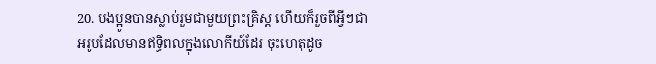20. បងប្អូនបានស្លាប់រួមជាមួយព្រះគ្រិស្ដ ហើយក៏រួចពីអ្វីៗជាអរូបដែលមានឥទ្ធិពលក្នុងលោកីយ៍ដែរ ចុះហេតុដូច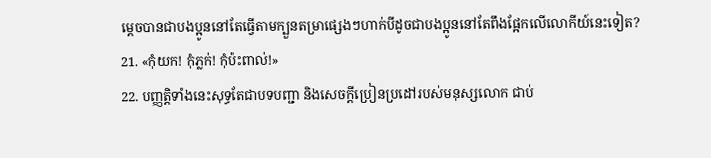ម្ដេចបានជាបងប្អូននៅតែធ្វើតាមក្បួនតម្រាផ្សេងៗហាក់បីដូចជាបងប្អូននៅតែពឹងផ្អែកលើលោកីយ៍នេះទៀត?
21. «កុំយក! កុំភ្លក់! កុំប៉ះពាល់!»
22. បញ្ញត្តិទាំងនេះសុទ្ធតែជាបទបញ្ជា និងសេចក្ដីប្រៀនប្រដៅរបស់មនុស្សលោក ជាប់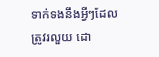ទាក់ទងនឹងអ្វីៗដែលត្រូវរលួយ ដោ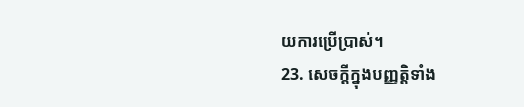យការប្រើប្រាស់។
23. សេចក្ដីក្នុងបញ្ញត្តិទាំង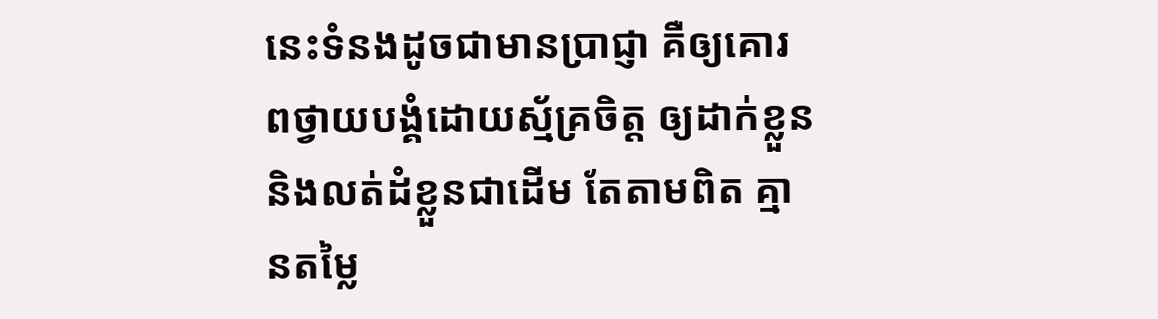នេះទំនងដូចជាមានប្រាជ្ញា គឺឲ្យគោរពថ្វាយបង្គំដោយស្ម័គ្រចិត្ត ឲ្យដាក់ខ្លួន និងលត់ដំខ្លួនជាដើម តែតាមពិត គ្មានតម្លៃ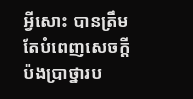អ្វីសោះ បានត្រឹមតែបំពេញសេចក្ដីប៉ងប្រាថ្នារប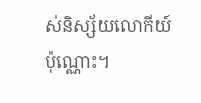ស់និស្ស័យលោកីយ៍ប៉ុណ្ណោះ។